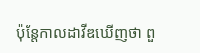ប៉ុន្តែកាលដាវីឌឃើញថា ពួ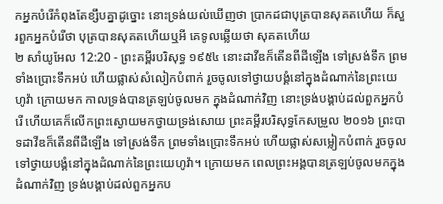កអ្នកបំរើកំពុងតែខ្សឹបគ្នាដូច្នោះ នោះទ្រង់យល់ឃើញថា ប្រាកដជាបុត្របានសុគតហើយ ក៏សួរពួកអ្នកបំរើថា បុត្របានសុគតហើយឬអី គេទូលឆ្លើយថា សុគតហើយ
២ សាំយូអែល 12:20 - ព្រះគម្ពីរបរិសុទ្ធ ១៩៥៤ នោះដាវីឌក៏តើនពីដីឡើង ទៅស្រង់ទឹក ព្រមទាំងប្រោះទឹកអប់ ហើយផ្លាស់សំលៀកបំពាក់ រួចចូលទៅថ្វាយបង្គំនៅក្នុងដំណាក់នៃព្រះយេហូវ៉ា ក្រោយមក កាលទ្រង់បានត្រឡប់ចូលមក ក្នុងដំណាក់វិញ នោះទ្រង់បង្គាប់ដល់ពួកអ្នកបំរើ ហើយគេក៏លើកព្រះស្ងោយមកថ្វាយទ្រង់សោយ ព្រះគម្ពីរបរិសុទ្ធកែសម្រួល ២០១៦ ព្រះបាទដាវីឌក៏តើនពីដីឡើង ទៅស្រង់ទឹក ព្រមទាំងប្រោះទឹកអប់ ហើយផ្លាស់សម្លៀកបំពាក់ រួចចូលទៅថ្វាយបង្គំនៅក្នុងដំណាក់នៃព្រះយេហូវ៉ា។ ក្រោយមក ពេលព្រះអង្គបានត្រឡប់ចូលមកក្នុងដំណាក់វិញ ទ្រង់បង្គាប់ដល់ពួកអ្នកប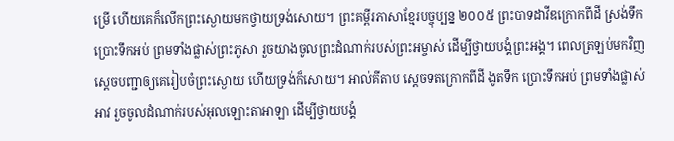ម្រើ ហើយគេក៏លើកព្រះស្ងោយមកថ្វាយទ្រង់សោយ។ ព្រះគម្ពីរភាសាខ្មែរបច្ចុប្បន្ន ២០០៥ ព្រះបាទដាវីឌក្រោកពីដី ស្រង់ទឹក ប្រោះទឹកអប់ ព្រមទាំងផ្លាស់ព្រះភូសា រួចយាងចូលព្រះដំណាក់របស់ព្រះអម្ចាស់ ដើម្បីថ្វាយបង្គំព្រះអង្គ។ ពេលត្រឡប់មកវិញ ស្ដេចបញ្ជាឲ្យគេរៀបចំព្រះស្ងោយ ហើយទ្រង់ក៏សោយ។ អាល់គីតាប ស្តេចទតក្រោកពីដី ងូតទឹក ប្រោះទឹកអប់ ព្រមទាំងផ្លាស់អាវ រួចចូលដំណាក់របស់អុលឡោះតាអាឡា ដើម្បីថ្វាយបង្គំ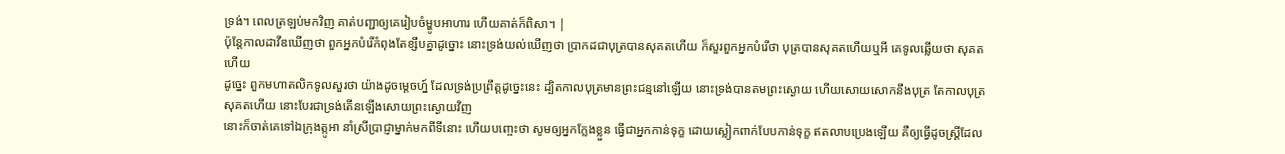ទ្រង់។ ពេលត្រឡប់មកវិញ គាត់បញ្ជាឲ្យគេរៀបចំម្ហូបអាហារ ហើយគាត់ក៏ពិសា។ |
ប៉ុន្តែកាលដាវីឌឃើញថា ពួកអ្នកបំរើកំពុងតែខ្សឹបគ្នាដូច្នោះ នោះទ្រង់យល់ឃើញថា ប្រាកដជាបុត្របានសុគតហើយ ក៏សួរពួកអ្នកបំរើថា បុត្របានសុគតហើយឬអី គេទូលឆ្លើយថា សុគតហើយ
ដូច្នេះ ពួកមហាតលិកទូលសួរថា យ៉ាងដូចម្តេចហ្ន៍ ដែលទ្រង់ប្រព្រឹត្តដូច្នេះនេះ ដ្បិតកាលបុត្រមានព្រះជន្មនៅឡើយ នោះទ្រង់បានតមព្រះស្ងោយ ហើយសោយសោកនឹងបុត្រ តែកាលបុត្រសុគតហើយ នោះបែរជាទ្រង់តើនឡើងសោយព្រះស្ងោយវិញ
នោះក៏ចាត់គេទៅឯក្រុងត្កូអា នាំស្រីប្រាជ្ញាម្នាក់មកពីទីនោះ ហើយបញ្ចេះថា សូមឲ្យអ្នកក្លែងខ្លួន ធ្វើជាអ្នកកាន់ទុក្ខ ដោយស្លៀកពាក់បែបកាន់ទុក្ខ ឥតលាបប្រេងឡើយ គឺឲ្យធ្វើដូចស្ត្រីដែល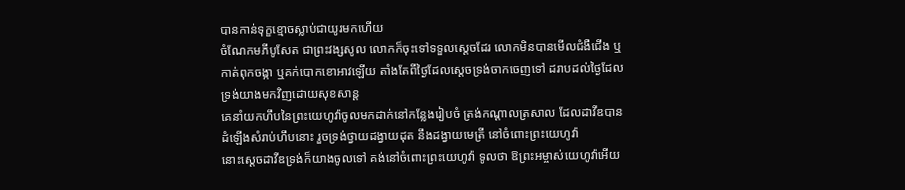បានកាន់ទុក្ខខ្មោចស្លាប់ជាយូរមកហើយ
ចំណែកមភីបូសែត ជាព្រះវង្សសូល លោកក៏ចុះទៅទទួលស្តេចដែរ លោកមិនបានមើលជំងឺជើង ឬកាត់ពុកចង្កា ឬគក់បោកខោអាវឡើយ តាំងតែពីថ្ងៃដែលស្តេចទ្រង់ចាកចេញទៅ ដរាបដល់ថ្ងៃដែលទ្រង់យាងមកវិញដោយសុខសាន្ត
គេនាំយកហឹបនៃព្រះយេហូវ៉ាចូលមកដាក់នៅកន្លែងរៀបចំ ត្រង់កណ្តាលត្រសាល ដែលដាវីឌបានដំឡើងសំរាប់ហឹបនោះ រួចទ្រង់ថ្វាយដង្វាយដុត នឹងដង្វាយមេត្រី នៅចំពោះព្រះយេហូវ៉ា
នោះស្តេចដាវីឌទ្រង់ក៏យាងចូលទៅ គង់នៅចំពោះព្រះយេហូវ៉ា ទូលថា ឱព្រះអម្ចាស់យេហូវ៉ាអើយ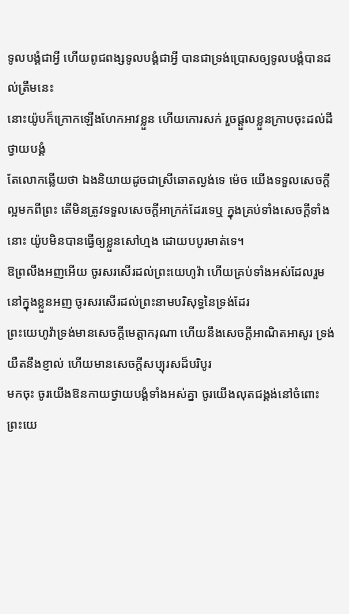ទូលបង្គំជាអ្វី ហើយពូជពង្សទូលបង្គំជាអ្វី បានជាទ្រង់ប្រោសឲ្យទូលបង្គំបានដល់ត្រឹមនេះ
នោះយ៉ូបក៏ក្រោកឡើងហែកអាវខ្លួន ហើយកោរសក់ រួចផ្តួលខ្លួនក្រាបចុះដល់ដីថ្វាយបង្គំ
តែលោកឆ្លើយថា ឯងនិយាយដូចជាស្រីឆោតល្ងង់ទេ ម៉េច យើងទទួលសេចក្ដីល្អមកពីព្រះ តើមិនត្រូវទទួលសេចក្ដីអាក្រក់ដែរទេឬ ក្នុងគ្រប់ទាំងសេចក្ដីទាំងនោះ យ៉ូបមិនបានធ្វើឲ្យខ្លួនសៅហ្មង ដោយបបូរមាត់ទេ។
ឱព្រលឹងអញអើយ ចូរសរសើរដល់ព្រះយេហូវ៉ា ហើយគ្រប់ទាំងអស់ដែលរួមនៅក្នុងខ្លួនអញ ចូរសរសើរដល់ព្រះនាមបរិសុទ្ធនៃទ្រង់ដែរ
ព្រះយេហូវ៉ាទ្រង់មានសេចក្ដីមេត្តាករុណា ហើយនឹងសេចក្ដីអាណិតអាសូរ ទ្រង់យឺតនឹងខ្ញាល់ ហើយមានសេចក្ដីសប្បុរសដ៏បរិបូរ
មកចុះ ចូរយើងឱនកាយថ្វាយបង្គំទាំងអស់គ្នា ចូរយើងលុតជង្គង់នៅចំពោះព្រះយេ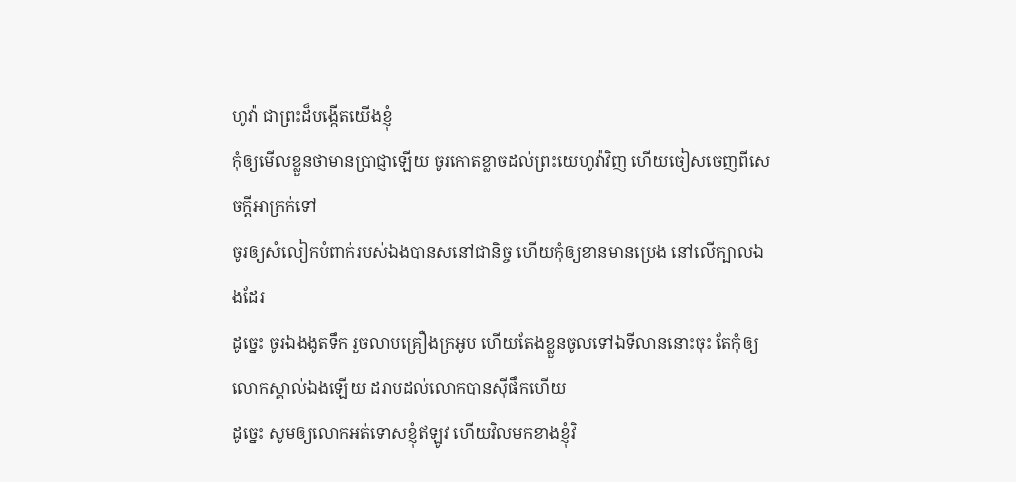ហូវ៉ា ជាព្រះដ៏បង្កើតយើងខ្ញុំ
កុំឲ្យមើលខ្លួនថាមានប្រាជ្ញាឡើយ ចូរកោតខ្លាចដល់ព្រះយេហូវ៉ាវិញ ហើយចៀសចេញពីសេចក្ដីអាក្រក់ទៅ
ចូរឲ្យសំលៀកបំពាក់របស់ឯងបានសនៅជានិច្ច ហើយកុំឲ្យខានមានប្រេង នៅលើក្បាលឯងដែរ
ដូច្នេះ ចូរឯងងូតទឹក រួចលាបគ្រឿងក្រអូប ហើយតែងខ្លួនចូលទៅឯទីលាននោះចុះ តែកុំឲ្យលោកស្គាល់ឯងឡើយ ដរាបដល់លោកបានស៊ីផឹកហើយ
ដូច្នេះ សូមឲ្យលោកអត់ទោសខ្ញុំឥឡូវ ហើយវិលមកខាងខ្ញុំវិ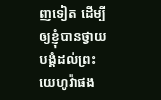ញទៀត ដើម្បីឲ្យខ្ញុំបានថ្វាយបង្គំដល់ព្រះយេហូវ៉ាផង